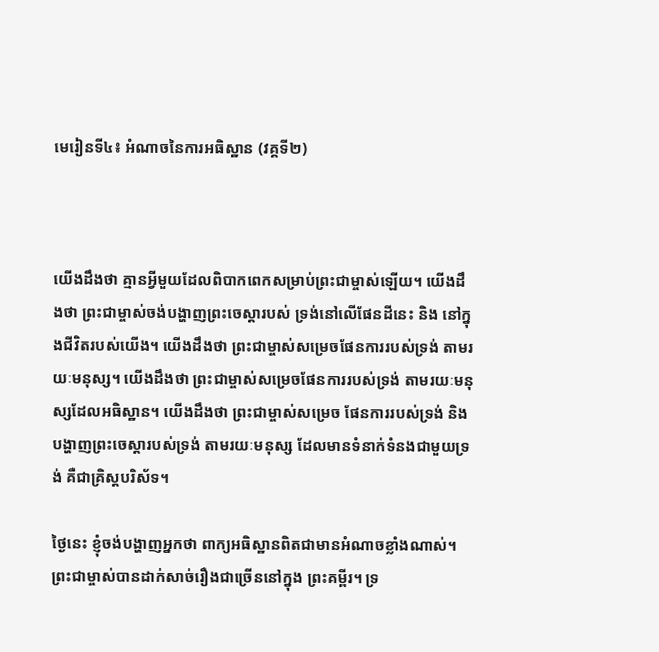មេរៀនទី៤៖ អំណាចនៃការអធិស្ឋាន (វគ្គទី២)



យើងដឹងថា គ្មានអ្វីមួយដែលពិបាកពេកសម្រាប់ព្រះជាម្ចាស់ឡើយ។ យើងដឹងថា ព្រះជាម្ចាស់ចង់បង្ហាញព្រះចេស្ដារបស់ ទ្រង់នៅលើផែនដីនេះ និង នៅក្នុងជីវិតរបស់យើង។ យើងដឹងថា ព្រះជាម្ចាស់សម្រេចផែនការរបស់ទ្រង់ តាមរយៈមនុស្ស។ យើងដឹងថា ព្រះជាម្ចាស់សម្រេចផែនការរបស់ទ្រង់ តាមរយៈមនុស្សដែលអធិស្ឋាន។ យើងដឹងថា ព្រះជាម្ចាស់សម្រេច ផែនការរបស់ទ្រង់ និង បង្ហាញព្រះចេស្ដារបស់ទ្រង់ តាមរយៈមនុស្ស ដែលមានទំនាក់ទំនងជាមួយទ្រង់ គឺជាគ្រិស្តបរិស័ទ។

ថ្ងៃនេះ ខ្ញុំចង់បង្ហាញអ្នកថា ពាក្យអធិស្ឋានពិតជាមានអំណាចខ្លាំងណាស់។ ព្រះជាម្ចាស់បានដាក់សាច់រឿងជាច្រើននៅក្នុង ព្រះគម្ពីរ។ ទ្រ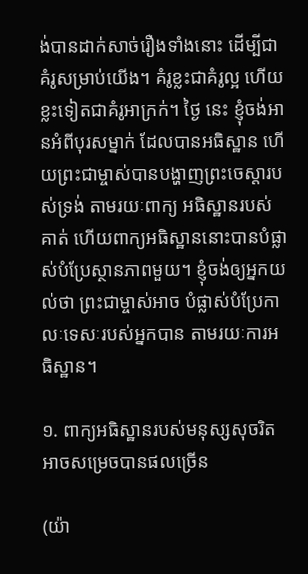ង់បានដាក់សាច់រឿងទាំងនោះ ដើម្បីជាគំរូសម្រាប់យើង។ គំរូខ្លះជាគំរូល្អ ហើយខ្លះទៀតជាគំរូអាក្រក់។ ថ្ងៃ នេះ ខ្ញុំចង់អានអំពីបុរសម្នាក់ ដែលបានអធិស្ឋាន ហើយព្រះជាម្ចាស់បានបង្ហាញព្រះចេស្តារបស់ទ្រង់ តាមរយៈពាក្យ អធិស្ឋានរបស់គាត់ ហើយពាក្យអធិស្ឋាននោះបានបំផ្លាស់បំប្រែស្ថានភាពមួយ។ ខ្ញុំចង់ឲ្យអ្នកយល់ថា ព្រះជាម្ចាស់អាច បំផ្លាស់បំប្រែកាលៈទេសៈរបស់អ្នកបាន តាមរយៈការអធិស្ឋាន។

១. ពាក្យអធិស្ឋានរបស់មនុស្សសុចរិត អាចសម្រេចបានផលច្រើន

(យ៉ា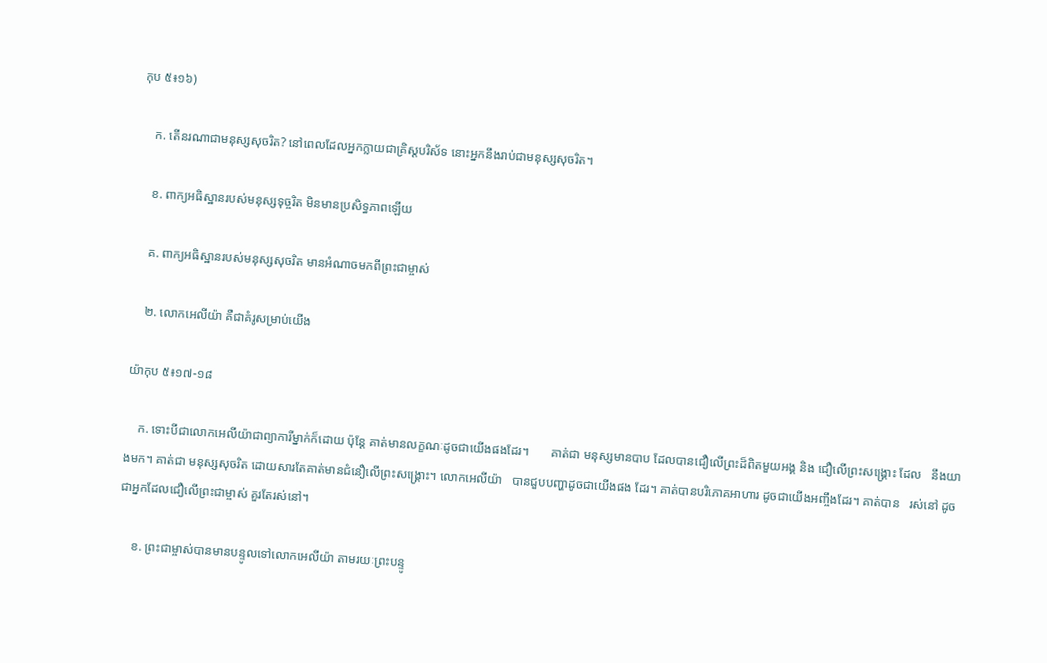កុប ៥៖១៦)

    ក. តើនរណាជាមនុស្សសុចរិត? នៅពេលដែលអ្នកក្លាយជាគ្រិស្តបរិស័ទ នោះអ្នកនឹងរាប់ជាមនុស្សសុចរិត។

    ខ. ពាក្យអធិស្ឋានរបស់មនុស្សទុច្ចរិត មិនមានប្រសិទ្ធភាពឡើយ

    គ. ពាក្យអធិស្ឋានរបស់មនុស្សសុចរិត មានអំណាចមកពីព្រះជាម្ចាស់

    ២. លោកអេលីយ៉ា គឺជាគំរូសម្រាប់យើង

យ៉ាកុប ៥៖១៧-១៨

    ក. ទោះបីជាលោកអេលីយ៉ាជាព្យាការីម្នាក់ក៏ដោយ ប៉ុន្តែ គាត់មានលក្ខណៈដូចជាយើងផងដែរ។       គាត់ជា មនុស្សមានបាប ដែលបានជឿលើព្រះដ៏ពិតមួយអង្គ និង ជឿលើព្រះសង្គ្រោះ ដែល   នឹងយាងមក។ គាត់ជា មនុស្សសុចរិត ដោយសារតែគាត់មានជំនឿលើព្រះសង្គ្រោះ។ លោកអេលីយ៉ា   បានជួបបញ្ហាដូចជាយើងផង ដែរ។ គាត់បានបរិភោគអាហារ ដូចជាយើងអញ្ចឹងដែរ។ គាត់បាន   រស់នៅ ដូចជាអ្នកដែលជឿលើព្រះជាម្ចាស់ គួរតែរស់នៅ។

    ខ. ព្រះជាម្ចាស់បានមានបន្ទូលទៅលោកអេលីយ៉ា តាមរយៈព្រះបន្ទូ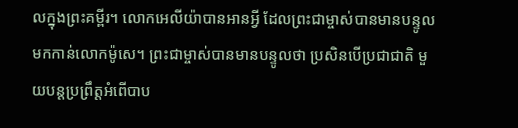លក្នុងព្រះគម្ពីរ។ លោកអេលីយ៉ាបានអានអ្វី ដែលព្រះជាម្ចាស់បានមានបន្ទូលមកកាន់លោកម៉ូសេ។ ព្រះជាម្ចាស់បានមានបន្ទូលថា ប្រសិនបើប្រជាជាតិ មួយបន្តប្រព្រឹត្តអំពើបាប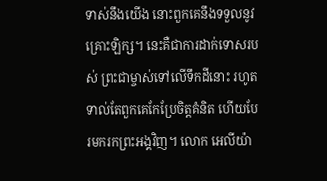ទាស់នឹងយើង នោះពួកគេនឹងទទួលនូវគ្រោះឡិក្ស។ នេះគឺជាការដាក់ទោសរបស់ ព្រះជាម្ចាស់ទៅលើទឹកដីនោះ រហូតទាល់តែពួកគេកែប្រែចិត្តគំនិត ហើយបែរមករកព្រះអង្គវិញ។ លោក អេលីយ៉ា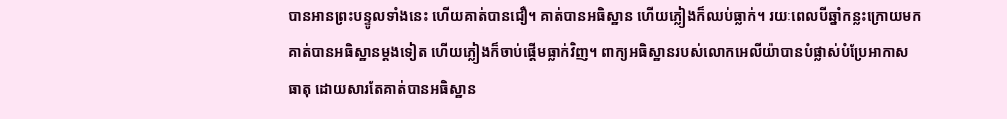បានអានព្រះបន្ទូលទាំងនេះ ហើយគាត់បានជឿ។ គាត់បានអធិស្ឋាន ហើយភ្លៀងក៏ឈប់ធ្លាក់។ រយៈពេលបីឆ្នាំកន្លះក្រោយមក គាត់បានអធិស្ឋានម្តងទៀត ហើយភ្លៀងក៏ចាប់ផ្តើមធ្លាក់វិញ។ ពាក្យអធិស្ឋានរបស់លោកអេលីយ៉ាបានបំផ្លាស់បំប្រែអាកាសធាតុ ដោយសារតែគាត់បានអធិស្ឋាន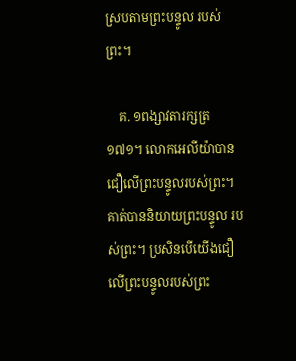ស្របតាមព្រះបន្ទូល របស់ព្រះ។

    គ. ១ពង្សាវតារក្សត្រ ១៧១។ លោកអេលីយ៉ាបានជឿលើព្រះបន្ទូលរបស់ព្រះ។ គាត់បាននិយាយព្រះបន្ទូល របស់ព្រះ។ ប្រសិនបើយើងជឿលើព្រះបន្ទូលរបស់ព្រះ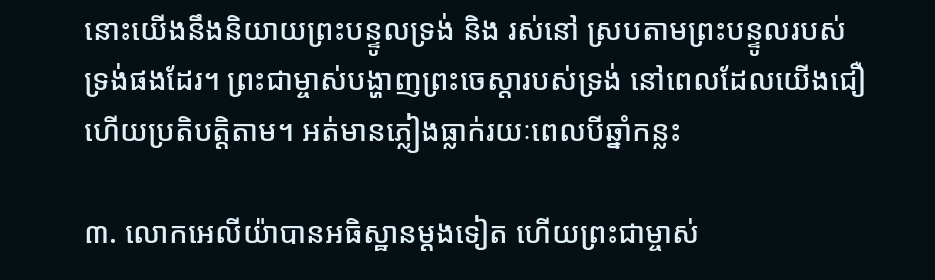នោះយើងនឹងនិយាយព្រះបន្ទូលទ្រង់ និង រស់នៅ ស្របតាមព្រះបន្ទូលរបស់ទ្រង់ផងដែរ។ ព្រះជាម្ចាស់បង្ហាញព្រះចេស្ដារបស់ទ្រង់ នៅពេលដែលយើងជឿ ហើយប្រតិបត្តិតាម។ អត់មានភ្លៀងធ្លាក់រយៈពេលបីឆ្នាំកន្លះ

៣. លោកអេលីយ៉ាបានអធិស្ឋានម្តងទៀត ហើយព្រះជាម្ចាស់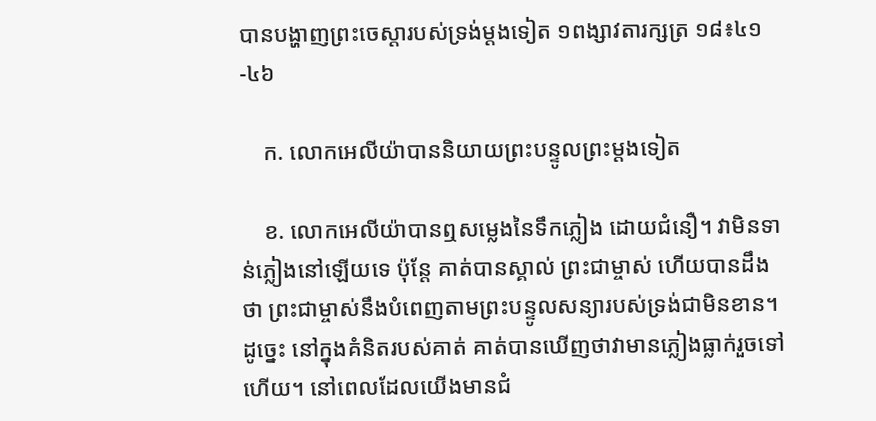បានបង្ហាញព្រះចេស្ដារបស់ទ្រង់ម្តងទៀត ១ពង្សាវតារក្សត្រ ១៨៖៤១-៤៦

    ក. លោកអេលីយ៉ាបាននិយាយព្រះបន្ទូលព្រះម្តងទៀត

    ខ. លោកអេលីយ៉ាបានឮសម្លេងនៃទឹកភ្លៀង ដោយជំនឿ។ វាមិនទាន់ភ្លៀងនៅឡើយទេ ប៉ុន្តែ គាត់បានស្គាល់ ព្រះជាម្ចាស់ ហើយបានដឹងថា ព្រះជាម្ចាស់នឹងបំពេញតាមព្រះបន្ទូលសន្យារបស់ទ្រង់ជាមិនខាន។ ដូច្នេះ នៅក្នុងគំនិតរបស់គាត់ គាត់បានឃើញថាវាមានភ្លៀងធ្លាក់រួចទៅហើយ។ នៅពេលដែលយើងមានជំ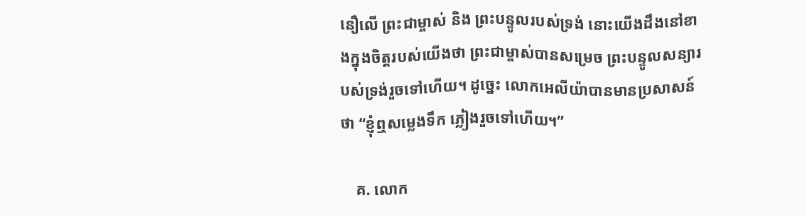នឿលើ ព្រះជាម្ចាស់ និង ព្រះបន្ទូលរបស់ទ្រង់ នោះយើងដឹងនៅខាងក្នុងចិត្តរបស់យើងថា ព្រះជាម្ចាស់បានសម្រេច ព្រះបន្ទូលសន្យារបស់ទ្រង់រួចទៅហើយ។ ដូច្នេះ លោកអេលីយ៉ាបានមានប្រសាសន៍ថា “ខ្ញុំឮសម្លេងទឹក ភ្លៀងរួចទៅហើយ។”

    គ. លោក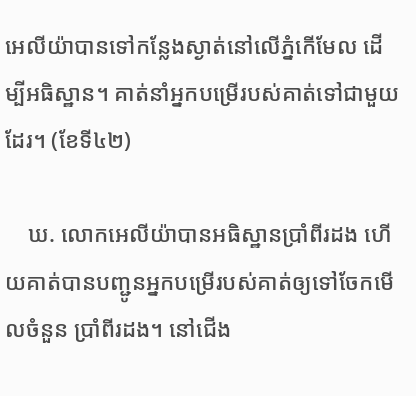អេលីយ៉ាបានទៅកន្លែងស្ងាត់នៅលើភ្នំកើមែល ដើម្បីអធិស្ឋាន។ គាត់នាំអ្នកបម្រើរបស់គាត់ទៅជាមួយ ដែរ។ (ខែទី៤២)

    ឃ. លោកអេលីយ៉ាបានអធិស្ឋានប្រាំពីរដង ហើយគាត់បានបញ្ជូនអ្នកបម្រើរបស់គាត់ឲ្យទៅចែកមើលចំនួន ប្រាំពីរដង។ នៅជើង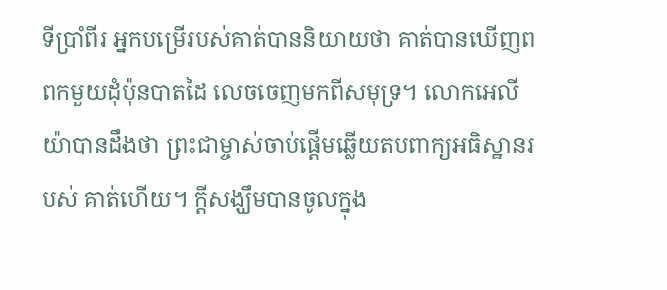ទីប្រាំពីរ អ្នកបម្រើរបស់គាត់បាននិយាយថា គាត់បានឃើញពពកមួយដុំប៉ុនបាតដៃ លេចចេញមកពីសមុទ្រ។ លោកអេលីយ៉ាបានដឹងថា ព្រះជាម្ចាស់ចាប់ផ្តើមឆ្លើយតបពាក្យអធិស្ឋានរបស់ គាត់ហើយ។ ក្តីសង្ឃឹមបានចូលក្នុង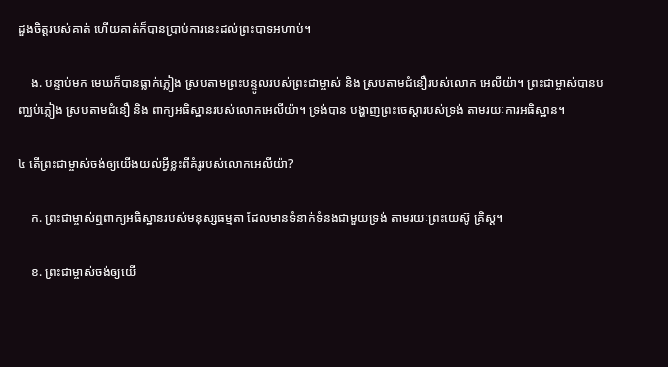ដួងចិត្តរបស់គាត់ ហើយគាត់ក៏បានប្រាប់ការនេះដល់ព្រះបាទអហាប់។

    ង. បន្ទាប់មក មេឃក៏បានធ្លាក់ភ្លៀង ស្របតាមព្រះបន្ទូលរបស់ព្រះជាម្ចាស់ និង ស្របតាមជំនឿរបស់លោក អេលីយ៉ា។ ព្រះជាម្ចាស់បានបញ្ឈប់ភ្លៀង ស្របតាមជំនឿ និង ពាក្យអធិស្ឋានរបស់លោកអេលីយ៉ា។ ទ្រង់បាន បង្ហាញព្រះចេស្ដារបស់ទ្រង់ តាមរយៈការអធិស្ឋាន។

៤ តើព្រះជាម្ចាស់ចង់ឲ្យយើងយល់អ្វីខ្លះពីគំរូរបស់លោកអេលីយ៉ា?

    ក. ព្រះជាម្ចាស់ឮពាក្យអធិស្ឋានរបស់មនុស្សធម្មតា ដែលមានទំនាក់ទំនងជាមួយទ្រង់ តាមរយៈព្រះយេស៊ូ គ្រិស្ត។

    ខ. ព្រះជាម្ចាស់ចង់ឲ្យយើ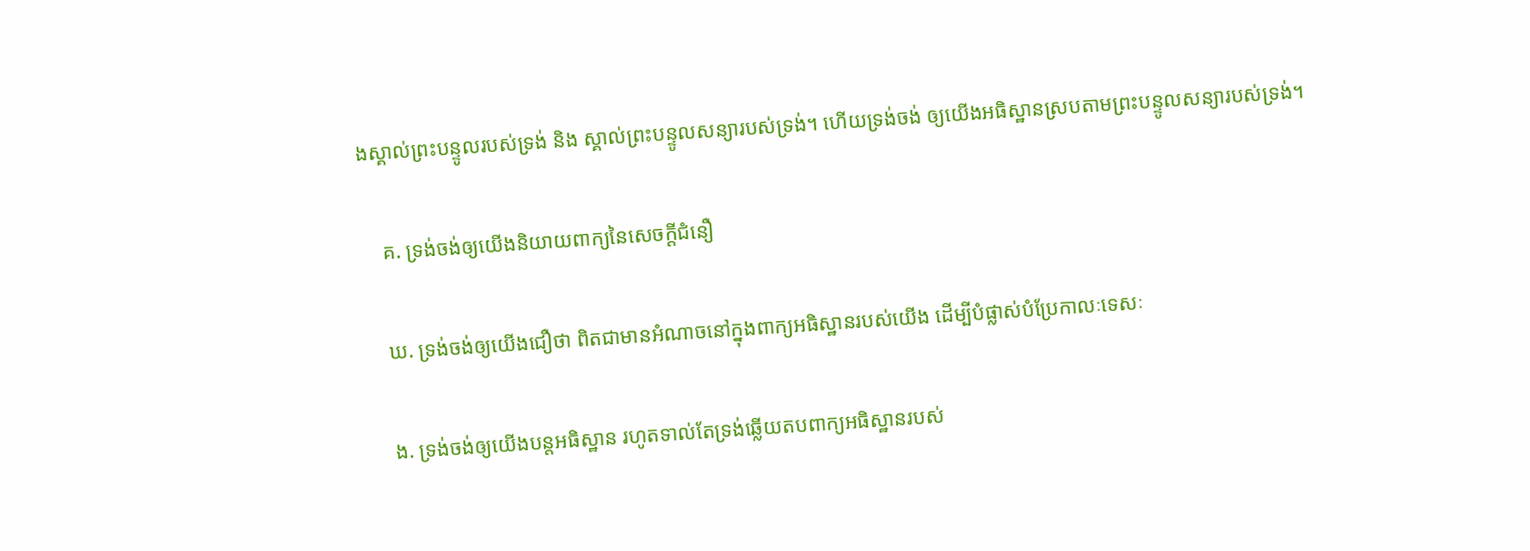ងស្គាល់ព្រះបន្ទូលរបស់ទ្រង់ និង ស្គាល់ព្រះបន្ទូលសន្យារបស់ទ្រង់។ ហើយទ្រង់ចង់ ឲ្យយើងអធិស្ឋានស្របតាមព្រះបន្ទូលសន្យារបស់ទ្រង់។

    គ. ទ្រង់ចង់ឲ្យយើងនិយាយពាក្យនៃសេចក្តីជំនឿ

    ឃ. ទ្រង់ចង់ឲ្យយើងជឿថា ពិតជាមានអំណាចនៅក្នុងពាក្យអធិស្ឋានរបស់យើង ដើម្បីបំផ្លាស់បំប្រែកាលៈទេសៈ

    ង. ទ្រង់ចង់ឲ្យយើងបន្តអធិស្ឋាន រហូតទាល់តែទ្រង់ឆ្លើយតបពាក្យអធិស្ឋានរបស់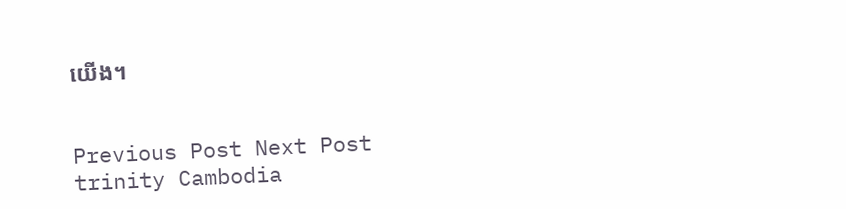យើង។


Previous Post Next Post
trinity Cambodia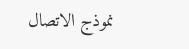نموذج الاتصال